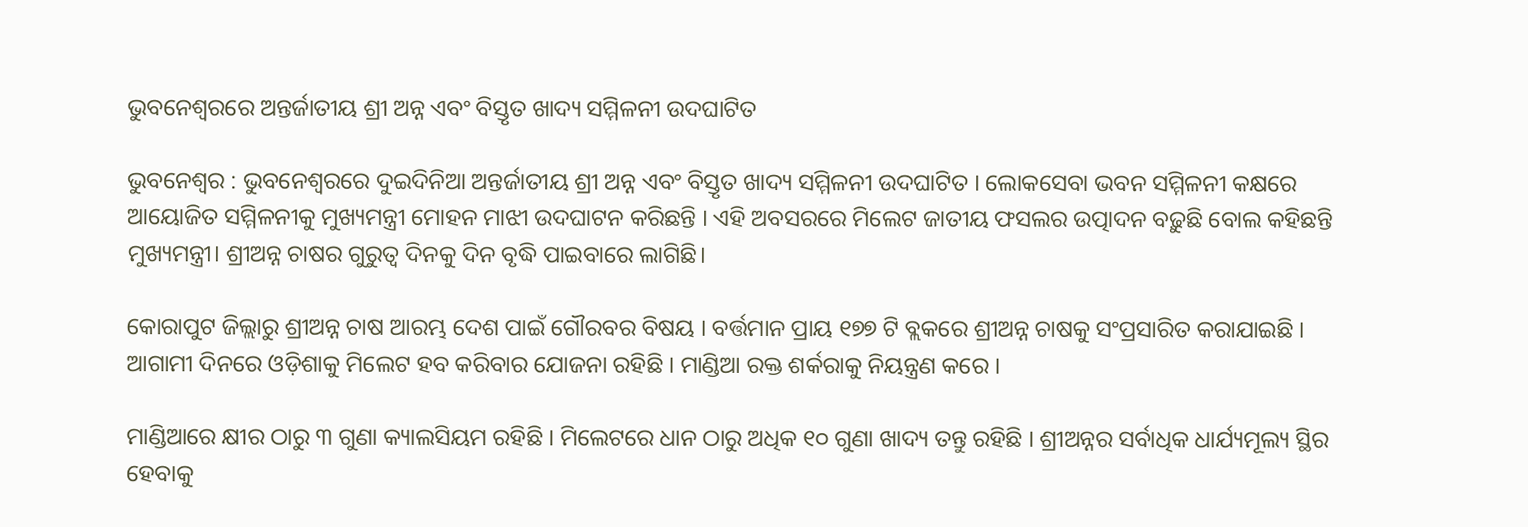ଭୁବନେଶ୍ବରରେ ଅନ୍ତର୍ଜାତୀୟ ଶ୍ରୀ ଅନ୍ନ ଏବଂ ବିସ୍ତୃତ ଖାଦ୍ୟ ସମ୍ମିଳନୀ ଉଦଘାଟିତ

ଭୁବନେଶ୍ବର : ଭୁବନେଶ୍ବରରେ ଦୁଇଦିନିଆ ଅନ୍ତର୍ଜାତୀୟ ଶ୍ରୀ ଅନ୍ନ ଏବଂ ବିସ୍ତୃତ ଖାଦ୍ୟ ସମ୍ମିଳନୀ ଉଦଘାଟିତ । ଲୋକସେବା ଭବନ ସମ୍ମିଳନୀ କକ୍ଷରେ ଆୟୋଜିତ ସମ୍ମିଳନୀକୁ ମୁଖ୍ୟମନ୍ତ୍ରୀ ମୋହନ ମାଝୀ ଉଦଘାଟନ କରିଛନ୍ତି । ଏହି ଅବସରରେ ମିଲେଟ ଜାତୀୟ ଫସଲର ଉତ୍ପାଦନ ବଢ଼ୁଛି ବୋଲ କହିଛନ୍ତି ମୁଖ୍ୟମନ୍ତ୍ରୀ। ଶ୍ରୀଅନ୍ନ ଚାଷର ଗୁରୁତ୍ବ ଦିନକୁ ଦିନ ବୃଦ୍ଧି ପାଇବାରେ ଲାଗିଛି।

କୋରାପୁଟ ଜିଲ୍ଲାରୁ ଶ୍ରୀଅନ୍ନ ଚାଷ ଆରମ୍ଭ ଦେଶ ପାଇଁ ଗୌରବର ବିଷୟ । ବର୍ତ୍ତମାନ ପ୍ରାୟ ୧୭୭ ଟି ବ୍ଲକରେ ଶ୍ରୀଅନ୍ନ ଚାଷକୁ ସଂପ୍ରସାରିତ କରାଯାଇଛି । ଆଗାମୀ ଦିନରେ ଓଡ଼ିଶାକୁ ମିଲେଟ ହବ କରିବାର ଯୋଜନା ରହିଛି । ମାଣ୍ଡିଆ ରକ୍ତ ଶର୍କରାକୁ ନିୟନ୍ତ୍ରଣ କରେ ।

ମାଣ୍ଡିଆରେ କ୍ଷୀର ଠାରୁ ୩ ଗୁଣା କ୍ୟାଲସିୟମ ରହିଛି । ମିଲେଟରେ ଧାନ ଠାରୁ ଅଧିକ ୧୦ ଗୁଣା ଖାଦ୍ୟ ତନ୍ତୁ ରହିଛି । ଶ୍ରୀଅନ୍ନର ସର୍ବାଧିକ ଧାର୍ଯ୍ୟମୂଲ୍ୟ ସ୍ଥିର ହେବାକୁ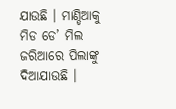ଯାଉଛି । ମାଣ୍ଡିଆକୁ ମିଡ ଡେ’ ମିଲ ଜରିଆରେ ପିଲାଙ୍କୁ ଦିଆଯାଉଛି ।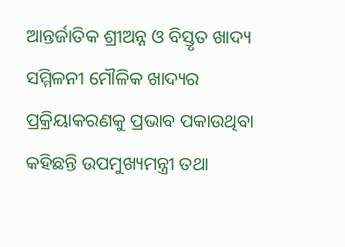ଆନ୍ତର୍ଜାତିକ ଶ୍ରୀଅନ୍ନ ଓ ବିସ୍ତୃତ ଖାଦ୍ୟ ସମ୍ମିଳନୀ ମୌଳିକ ଖାଦ୍ୟର ପ୍ରକ୍ରିୟାକରଣକୁ ପ୍ରଭାବ ପକାଉଥିବା କହିଛନ୍ତି ଉପମୁଖ୍ୟମନ୍ତ୍ରୀ ତଥା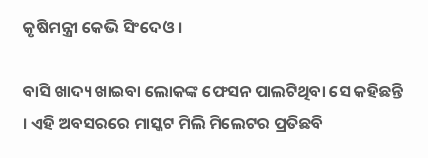କୃଷିମନ୍ତ୍ରୀ କେଭି ସିଂଦେଓ ।

ବାସି ଖାଦ୍ୟ ଖାଇବା ଲୋକଙ୍କ ଫେସନ ପାଲଟିଥିବା ସେ କହିଛନ୍ତି । ଏହି ଅବସରରେ ମାସ୍କଟ ମିଲି ମିଲେଟର ପ୍ରତିଛବି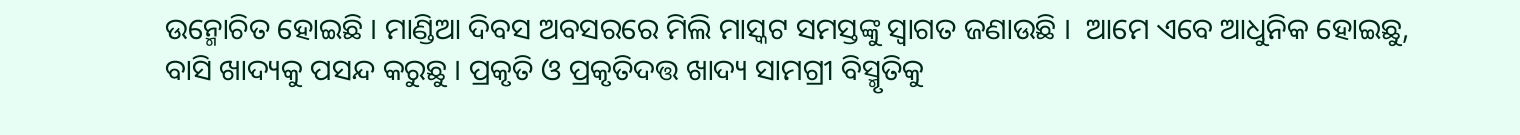ଉନ୍ମୋଚିତ ହୋଇଛି । ମାଣ୍ଡିଆ ଦିବସ ଅବସରରେ ମିଲି ମାସ୍କଟ ସମସ୍ତଙ୍କୁ ସ୍ବାଗତ ଜଣାଉଛି ।  ଆମେ ଏବେ ଆଧୁନିକ ହୋଇଛୁ, ବାସି ଖାଦ୍ୟକୁ ପସନ୍ଦ କରୁଛୁ । ପ୍ରକୃତି ଓ ପ୍ରକୃତିଦତ୍ତ ଖାଦ୍ୟ ସାମଗ୍ରୀ ବିସ୍ମୃତିକୁ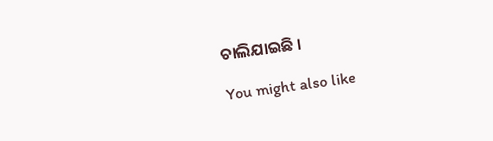ଚାଲିଯାଇଛି ।

You might also like